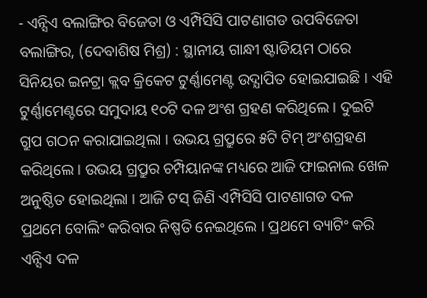- ଏନ୍ସିଏ ବଲାଙ୍ଗିର ବିଜେତା ଓ ଏମ୍ପିସିସି ପାଟଣାଗଡ ଉପବିଜେତା
ବଲାଙ୍ଗିର, (ଦେବାଶିଷ ମିଶ୍ର) : ସ୍ଥାନୀୟ ଗାନ୍ଧୀ ଷ୍ଟାଡିୟମ ଠାରେ ସିନିୟର ଇନଟ୍ରା କ୍ଲବ କ୍ରିକେଟ ଟୁର୍ଣ୍ଣାମେଣ୍ଟ ଉଦ୍ଯାପିତ ହୋଇଯାଇଛି । ଏହି ଟୁର୍ଣ୍ଣାମେଣ୍ଟରେ ସମୁଦାୟ ୧୦ଟି ଦଳ ଅଂଶ ଗ୍ରହଣ କରିଥିଲେ । ଦୁଇଟି ଗ୍ରୁପ ଗଠନ କରାଯାଇଥିଲା । ଉଭୟ ଗ୍ର୍ରୁପରେ ୫ଟି ଟିମ୍ ଅଂଶଗ୍ରହଣ କରିଥିଲେ । ଉଭୟ ଗ୍ର୍ରୁପର ଚମ୍ପିୟାନଙ୍କ ମଧ୍ୟରେ ଆଜି ଫାଇନାଲ ଖେଳ ଅନୁଷ୍ଠିତ ହୋଇଥିଲା । ଆଜି ଟସ୍ ଜିଣି ଏମ୍ପିସିସି ପାଟଣାଗଡ ଦଳ ପ୍ରଥମେ ବୋଲିଂ କରିବାର ନିଷ୍ପତି ନେଇଥିଲେ । ପ୍ରଥମେ ବ୍ୟାଟିଂ କରି ଏନ୍ସିଏ ଦଳ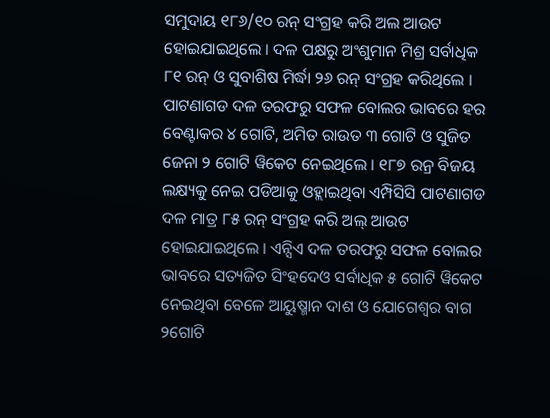ସମୁଦାୟ ୧୮୬/୧୦ ରନ୍ ସଂଗ୍ରହ କରି ଅଲ ଆଉଟ ହୋଇଯାଇଥିଲେ । ଦଳ ପକ୍ଷରୁ ଅଂଶୁମାନ ମିଶ୍ର ସର୍ବାଧିକ ୮୧ ରନ୍ ଓ ସୁବାଶିଷ ମିର୍ଦ୍ଧା ୨୬ ରନ୍ ସଂଗ୍ରହ କରିଥିଲେ । ପାଟଣାଗଡ ଦଳ ତରଫରୁ ସଫଳ ବୋଲର ଭାବରେ ହର ବେଣ୍ଟାକର ୪ ଗୋଟି, ଅମିତ ରାଉତ ୩ ଗୋଟି ଓ ସୁଜିତ ଜେନା ୨ ଗୋଟି ୱିକେଟ ନେଇଥିଲେ । ୧୮୭ ରନ୍ର ବିଜୟ ଲକ୍ଷ୍ୟକୁ ନେଇ ପଡିଆକୁ ଓହ୍ଲାଇଥିବା ଏମ୍ପିସିସି ପାଟଣାଗଡ ଦଳ ମାତ୍ର ୮୫ ରନ୍ ସଂଗ୍ରହ କରି ଅଲ୍ ଆଉଟ ହୋଇଯାଇଥିଲେ । ଏନ୍ସିଏ ଦଳ ତରଫରୁ ସଫଳ ବୋଲର ଭାବରେ ସତ୍ୟଜିତ ସିଂହଦେଓ ସର୍ବାଧିକ ୫ ଗୋଟି ୱିକେଟ ନେଇଥିବା ବେଳେ ଆୟୁଷ୍ମାନ ଦାଶ ଓ ଯୋଗେଶ୍ୱର ବାଗ ୨ଗୋଟି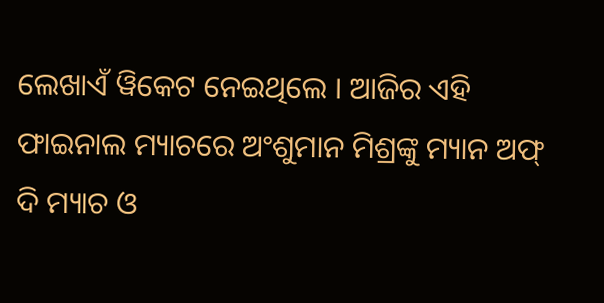ଲେଖାଏଁ ୱିକେଟ ନେଇଥିଲେ । ଆଜିର ଏହି ଫାଇନାଲ ମ୍ୟାଚରେ ଅଂଶୁମାନ ମିଶ୍ରଙ୍କୁ ମ୍ୟାନ ଅଫ୍ ଦି ମ୍ୟାଚ ଓ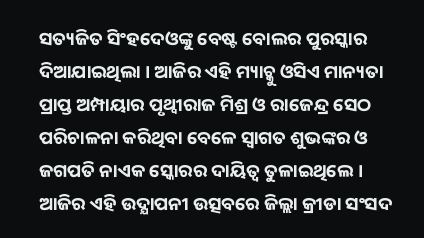ସତ୍ୟଜିତ ସିଂହଦେଓଙ୍କୁ ବେଷ୍ଟ ବୋଲର ପୁରସ୍କାର ଦିଆଯାଇଥିଲା । ଆଜିର ଏହି ମ୍ୟାଚ୍କୁ ଓସିଏ ମାନ୍ୟତା ପ୍ରାପ୍ତ ଅମ୍ପାୟାର ପୃଥ୍ୱୀରାଜ ମିଶ୍ର ଓ ରାଜେନ୍ଦ୍ର ସେଠ ପରିଚାଳନା କରିଥିବା ବେଳେ ସ୍ୱାଗତ ଶୁଭଙ୍କର ଓ ଜଗପତି ନାଏକ ସ୍କୋରର ଦାୟିତ୍ୱ ତୁଳାଇଥିଲେ । ଆଜିର ଏହି ଉଦ୍ଯାପନୀ ଉତ୍ସବରେ ଜିଲ୍ଲା କ୍ରୀଡା ସଂସଦ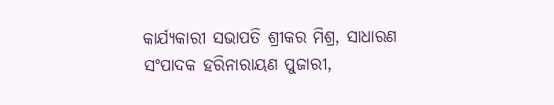କାର୍ଯ୍ୟକାରୀ ସଭାପତି ଶ୍ରୀକର ମିଶ୍ର, ସାଧାରଣ ସଂପାଦକ ହରିନାରାୟଣ ପୁଜାରୀ,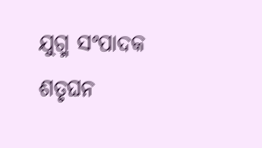ଯୁଗ୍ମ ସଂପାଦକ ଶତୃଘନ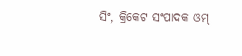ସିଂ, କ୍ରିକେଟ ସଂପାଦକ ଓମ୍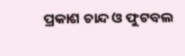ପ୍ରକାଶ ଚାନ୍ଦ ଓ ଫୁଟବଲ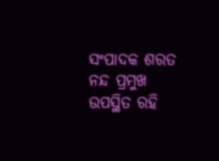ସଂପାଦକ ଶରତ ନନ୍ଦ ପ୍ରମୁଖ ଉପସ୍ଥିତ ରହି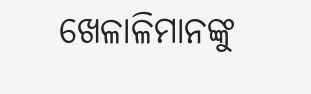ଖେଳାଳିମାନଙ୍କୁ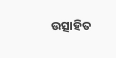ଉତ୍ସାହିତ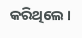କରିଥିଲେ ।